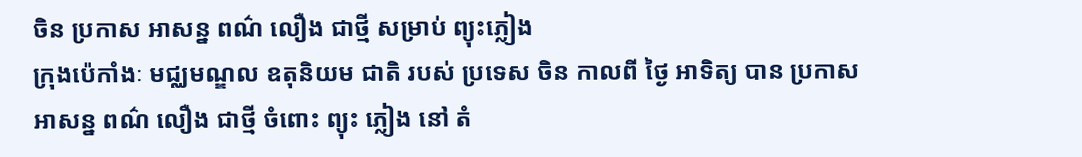ចិន ប្រកាស អាសន្ន ពណ៌ លឿង ជាថ្មី សម្រាប់ ព្យុះភ្លៀង
ក្រុងប៉េកាំងៈ មជ្ឈមណ្ឌល ឧតុនិយម ជាតិ របស់ ប្រទេស ចិន កាលពី ថ្ងៃ អាទិត្យ បាន ប្រកាស អាសន្ន ពណ៌ លឿង ជាថ្មី ចំពោះ ព្យុះ ភ្លៀង នៅ តំ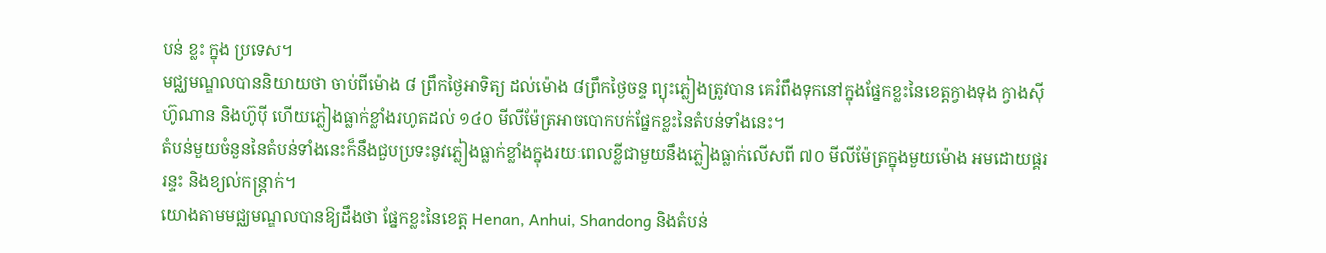បន់ ខ្លះ ក្នុង ប្រទេស។
មជ្ឈមណ្ឌលបាននិយាយថា ចាប់ពីម៉ោង ៨ ព្រឹកថ្ងៃអាទិត្យ ដល់ម៉ោង ៨ព្រឹកថ្ងៃចន្ទ ព្យុះភ្លៀងត្រូវបាន គេរំពឹងទុកនៅក្នុងផ្នែកខ្លះនៃខេត្តក្វាងទុង ក្វាងស៊ី ហ៊ូណាន និងហ៊ូប៉ី ហើយភ្លៀងធ្លាក់ខ្លាំងរហូតដល់ ១៤០ មីលីម៉ែត្រអាចបោកបក់ផ្នែកខ្លះនៃតំបន់ទាំងនេះ។
តំបន់មួយចំនួននៃតំបន់ទាំងនេះក៏នឹងជួបប្រទះនូវភ្លៀងធ្លាក់ខ្លាំងក្នុងរយៈពេលខ្លីជាមួយនឹងភ្លៀងធ្លាក់លើសពី ៧០ មីលីម៉ែត្រក្នុងមួយម៉ោង អមដោយផ្គររន្ទះ និងខ្យល់កន្ត្រាក់។
យោងតាមមជ្ឈមណ្ឌលបានឱ្យដឹងថា ផ្នែកខ្លះនៃខេត្ត Henan, Anhui, Shandong និងតំបន់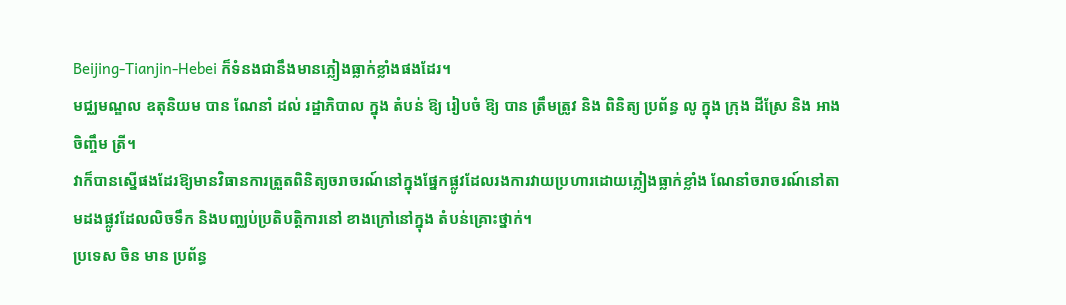Beijing-Tianjin-Hebei ក៏ទំនងជានឹងមានភ្លៀងធ្លាក់ខ្លាំងផងដែរ។
មជ្ឈមណ្ឌល ឧតុនិយម បាន ណែនាំ ដល់ រដ្ឋាភិបាល ក្នុង តំបន់ ឱ្យ រៀបចំ ឱ្យ បាន ត្រឹមត្រូវ និង ពិនិត្យ ប្រព័ន្ធ លូ ក្នុង ក្រុង ដីស្រែ និង អាង ចិញ្ចឹម ត្រី។
វាក៏បានស្នើផងដែរឱ្យមានវិធានការត្រួតពិនិត្យចរាចរណ៍នៅក្នុងផ្នែកផ្លូវដែលរងការវាយប្រហារដោយភ្លៀងធ្លាក់ខ្លាំង ណែនាំចរាចរណ៍នៅតាមដងផ្លូវដែលលិចទឹក និងបញ្ឈប់ប្រតិបត្តិការនៅ ខាងក្រៅនៅក្នុង តំបន់គ្រោះថ្នាក់។
ប្រទេស ចិន មាន ប្រព័ន្ធ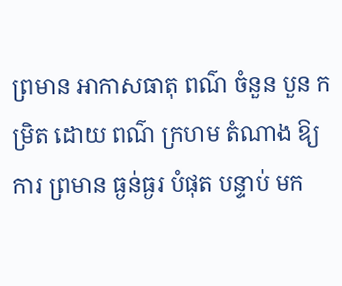ព្រមាន អាកាសធាតុ ពណ៌ ចំនួន បួន កម្រិត ដោយ ពណ៌ ក្រហម តំណាង ឱ្យ ការ ព្រមាន ធ្ងន់ធ្ងរ បំផុត បន្ទាប់ មក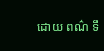ដោយ ពណ៌ ទឹ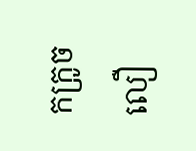កក្រូច លឿ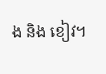ង និង ខៀវ។